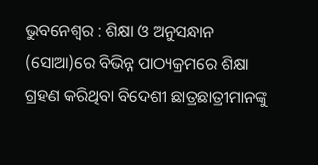ଭୁବନେଶ୍ୱର : ଶିକ୍ଷା ଓ ଅନୁସନ୍ଧାନ (ସୋଆ)ରେ ବିଭିନ୍ନ ପାଠ୍ୟକ୍ରମରେ ଶିକ୍ଷା ଗ୍ରହଣ କରିଥିବା ବିଦେଶୀ ଛାତ୍ରଛାତ୍ରୀମାନଙ୍କୁ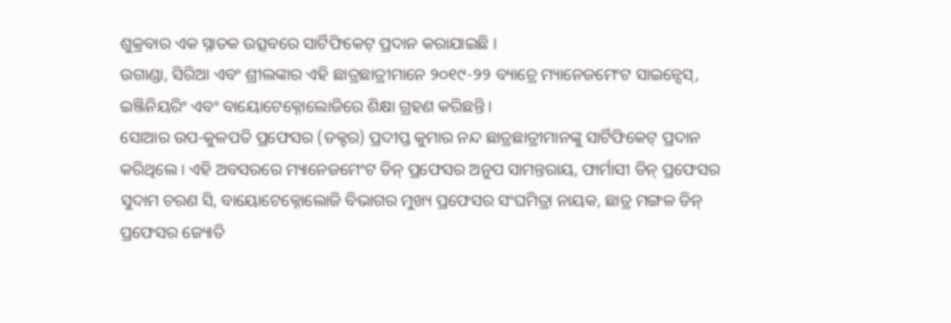ଶୁକ୍ରବାର ଏକ ସ୍ନାତକ ଉତ୍ସବରେ ସାର୍ଟିଫିକେଟ୍ ପ୍ରଦାନ କରାଯାଇଛି ।
ଉଗାଣ୍ଡା, ସିରିଆ ଏବଂ ଶ୍ରୀଲଙ୍କାର ଏହି ଛାତ୍ରଛାତ୍ରୀମାନେ ୨୦୧୯-୨୨ ବ୍ୟାଚ୍ରେ ମ୍ୟାନେଜମେଂଟ ସାଇନ୍ସେସ୍, ଇଞ୍ଜିନିୟରିଂ ଏବଂ ବାୟୋଟେକ୍ନୋଲୋଜିରେ ଶିକ୍ଷା ଗ୍ରହଣ କରିଛନ୍ତି ।
ସୋଆର ଉପ-କୁଳପତି ପ୍ରଫେସର (ଡକ୍ଟର) ପ୍ରଦୀପ୍ତ କୁମାର ନନ୍ଦ ଛାତ୍ରଛାତ୍ରୀମାନଙ୍କୁ ସାର୍ଟିଫିକେଟ୍ ପ୍ରଦାନ କରିଥିଲେ । ଏହି ଅବସରରେ ମ୍ୟାନେଜମେଂଟ ଡିନ୍ ପ୍ରଫେସର ଅନୁପ ସାମନ୍ତରାୟ, ଫାର୍ମାସୀ ଡିନ୍ ପ୍ରଫେସର ସୁଦାମ ଚରଣ ସି, ବାୟୋଟେକ୍ନୋଲୋଜି ବିଭାଗର ମୁଖ୍ୟ ପ୍ରଫେସର ସଂଘମିତ୍ରା ନାୟକ, ଛାତ୍ର ମଙ୍ଗଳ ଡିନ୍ ପ୍ରଫେସର ଜ୍ୟୋତି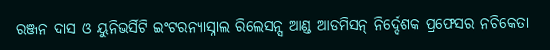ରଞ୍ଜନ ଦାସ ଓ ୟୁନିଭର୍ସିଟି ଇଂଟରନ୍ୟାସ୍ନାଲ ରିଲେସନ୍ସ ଆଣ୍ଡ ଆଡମିସନ୍ ନିର୍ଦ୍ଦେଶକ ପ୍ରଫେସର ନଚିକେତା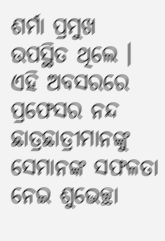ଶର୍ମା ପ୍ରମୁଖ ଉପସ୍ଥିତ ଥିଲେ ।
ଏହି ଅବସରରେ ପ୍ରଫେସର ନନ୍ଦ ଛାତ୍ରଛାତ୍ରୀମାନଙ୍କୁ ସେମାନଙ୍କ ସଫଳତା ନେଇ ଶୁଭେଚ୍ଛା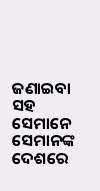ଜଣାଇବା ସହ ସେମାନେ ସେମାନଙ୍କ ଦେଶରେ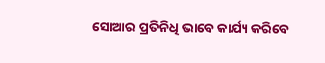ସୋଆର ପ୍ରତିନିଧି ଭାବେ କାର୍ଯ୍ୟ କରିବେ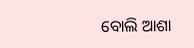ବୋଲି ଆଶା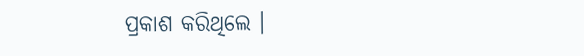ପ୍ରକାଶ କରିଥିଲେ ।